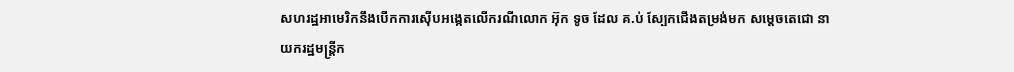សហរដ្ឋអាមេរិកនឹងបើកការស៊ើបអង្កេតលើករណីលោក អ៊ុក ទូច ដែល គ.ប់ ស្បែកជើងតម្រង់មក សម្តេចតេជោ នាយករដ្ឋមន្ត្រីក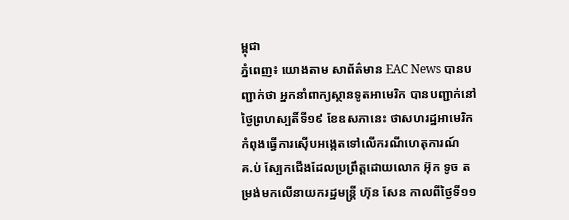ម្ពុជា
ភ្នំពេញ៖ យោងតាម សាព័ត៌មាន EAC News បានបញ្ជាក់ថា អ្នកនាំពាក្យស្ថានទូតអាមេរិក បានបញ្ជាក់នៅថ្ងៃព្រហស្បតិ៍ទី១៩ ខែឧសភានេះ ថាសហរដ្ឋអាមេរិក កំពុងធ្វើការស៊ើបអង្កេតទៅលើករណីហេតុការណ៍
គ.ប់ ស្បែកជើងដែលប្រព្រឹត្តដោយលោក អ៊ុក ទូច តម្រង់មកលើនាយករដ្ឋមន្ត្រី ហ៊ុន សែន កាលពីថ្ងៃទី១១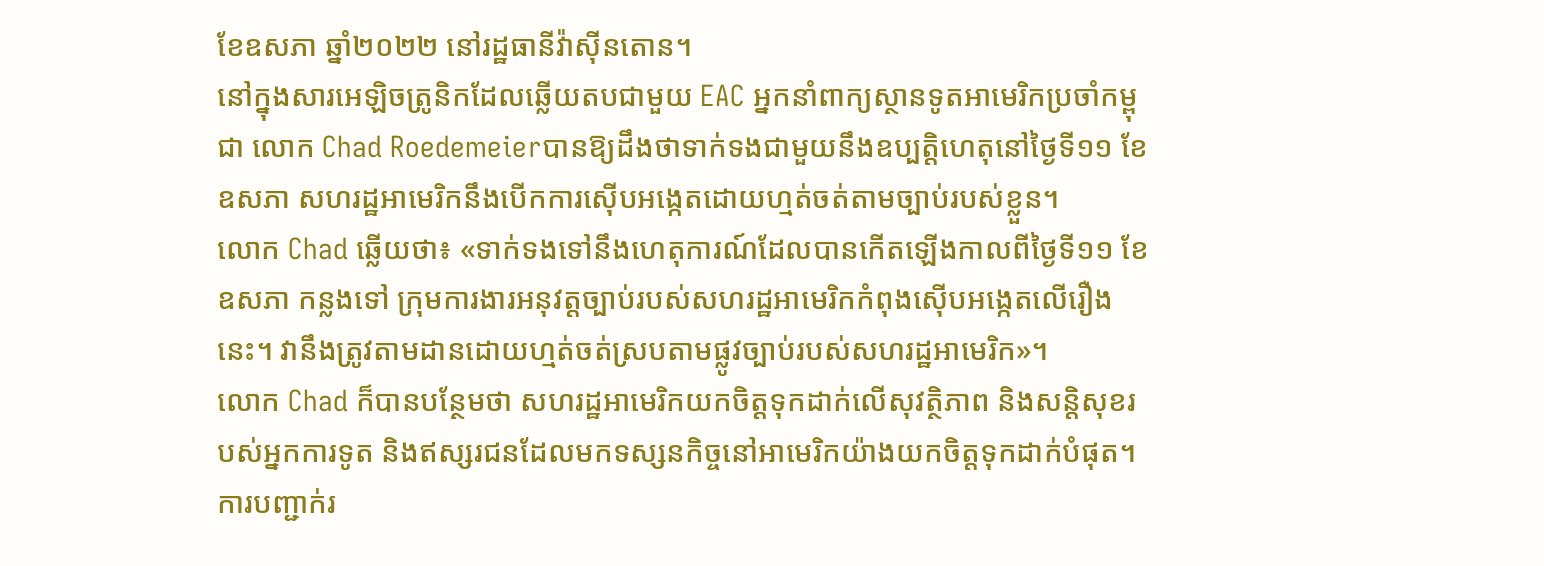ខែឧសភា ឆ្នាំ២០២២ នៅរដ្ឋធានីវ៉ាស៊ីនតោន។
នៅក្នុងសារអេឡិចត្រូនិកដែលឆ្លើយតបជាមួយ EAC អ្នកនាំពាក្យស្ថានទូតអាមេរិកប្រចាំកម្ពុជា លោក Chad Roedemeierបានឱ្យដឹងថាទាក់ទងជាមួយនឹងឧប្បត្តិហេតុនៅថ្ងៃទី១១ ខែឧសភា សហរដ្ឋអាមេរិកនឹងបើកការស៊ើបអង្កេតដោយហ្មត់ចត់តាមច្បាប់របស់ខ្លួន។
លោក Chad ឆ្លើយថា៖ «ទាក់ទងទៅនឹងហេតុការណ៍ដែលបានកើតឡើងកាលពីថ្ងៃទី១១ ខែឧសភា កន្លងទៅ ក្រុមការងារអនុវត្តច្បាប់របស់សហរដ្ឋអាមេរិកកំពុងស៊ើបអង្កេតលើរឿងនេះ។ វានឹងត្រូវតាមដានដោយហ្មត់ចត់ស្របតាមផ្លូវច្បាប់របស់សហរដ្ឋអាមេរិក»។
លោក Chad ក៏បានបន្ថែមថា សហរដ្ឋអាមេរិកយកចិត្តទុកដាក់លើសុវត្ថិភាព និងសន្តិសុខរបស់អ្នកការទូត និងឥស្សរជនដែលមកទស្សនកិច្ចនៅអាមេរិកយ៉ាងយកចិត្តទុកដាក់បំផុត។
ការបញ្ជាក់រ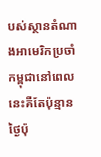បស់ស្ថានតំណាងអាមេរិកប្រចាំកម្ពុជានៅពេលនេះគឺតែប៉ុន្មានថ្ងៃប៉ុ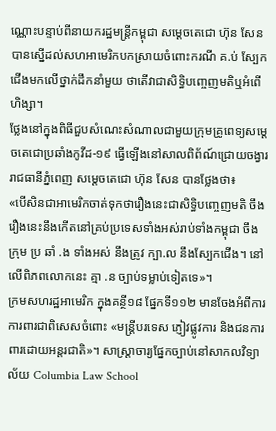ណ្ណោះបន្ទាប់ពីនាយករដ្ឋមន្ត្រីកម្ពុជា សម្ដេចតេជោ ហ៊ុន សែន បានស្នើដល់សហអាមេរិកបកស្រាយចំពោះករណី គ.ប់ ស្បែកជើងមកលើថ្នាក់ដឹកនាំមួយ ថាតើវាជាសិទ្ធិបញ្ចេញមតិឬអំពើហិង្សា។
ថ្លែងនៅក្នុងពិធីជួបសំណេះសំណាលជាមួយក្រុមគ្រូពេទ្យសម្តេចតេជោប្រឆាំងកូវីដ-១៩ ធ្វើឡើងនៅសាលពិព័ណ៍ជ្រោយចង្វារ រាជធានីភ្នំពេញ សម្តេចតេជោ ហ៊ុន សែន បានថ្លែងថា៖
«បើសិនជាអាមេរិកចាត់ទុកថារឿងនេះជាសិទ្ធិបញ្ចេញមតិ ចឹងរឿងនេះនឹងកើតនៅគ្រប់ប្រទេសទាំងអស់រាប់ទាំងកម្ពុជា ចឹងក្រុម ប្រ ឆាំ .ង ទាំងអស់ នឹងត្រូវ ក្បា.ល នឹងស្បែកជើង។ នៅលើពិភពលោកនេះ គ្មា .ន ច្បាប់ទម្លាប់ទៀតទេ»។
ក្រមសហរដ្ឋអាមេរិក ក្នុងគន្ថី១៨ ផ្នែកទី១១២ មានចែងអំពីការការពារជាពិសេសចំពោះ «មន្ត្រីបរទេស ភ្ញៀវផ្លូវការ និងជនការពារដោយអន្តរជាតិ»។ សាស្រ្តាចារ្យផ្នែកច្បាប់នៅសាកលវិទ្យាល័យ Columbia Law School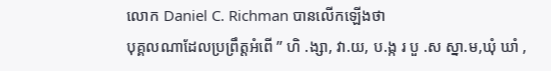លោក Daniel C. Richman បានលើកឡើងថា
បុគ្គលណាដែលប្រព្រឹត្តអំពើ ” ហិ .ង្សា, វា.យ, ប.ង្ក រ បួ .ស ស្នា.ម,ឃុំ ឃាំ ,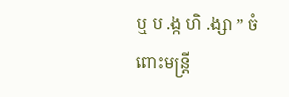ឬ ប .ង្ក ហិ .ង្សា ” ចំពោះមន្រ្តី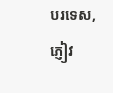បរទេស, ភ្ញៀវ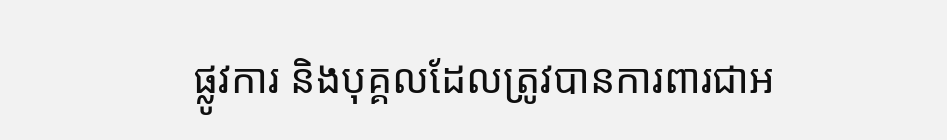ផ្លូវការ និងបុគ្គលដែលត្រូវបានការពារជាអ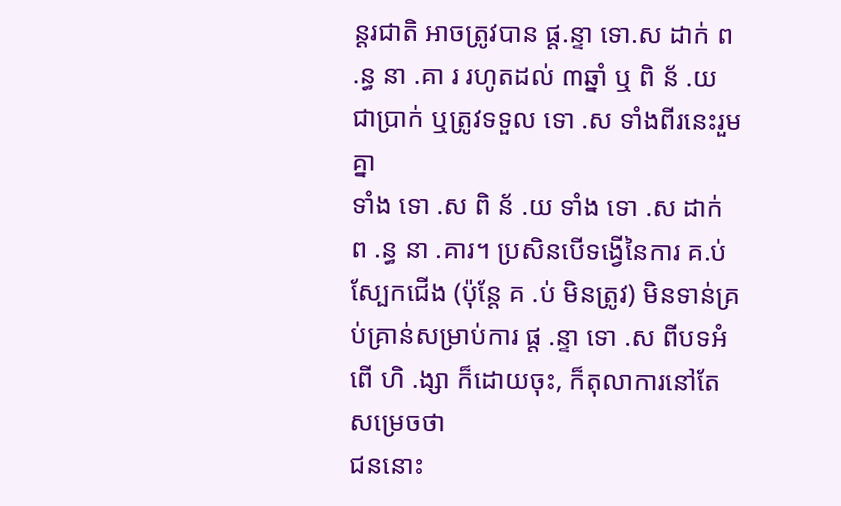ន្តរជាតិ អាចត្រូវបាន ផ្ត.ន្ទា ទោ.ស ដាក់ ព .ន្ធ នា .គា រ រហូតដល់ ៣ឆ្នាំ ឬ ពិ ន័ .យ ជាប្រាក់ ឬត្រូវទទួល ទោ .ស ទាំងពីរនេះរួមគ្នា
ទាំង ទោ .ស ពិ ន័ .យ ទាំង ទោ .ស ដាក់ ព .ន្ធ នា .គារ។ ប្រសិនបើទង្វើនៃការ គ.ប់ ស្បែកជើង (ប៉ុន្តែ គ .ប់ មិនត្រូវ) មិនទាន់គ្រប់គ្រាន់សម្រាប់ការ ផ្ត .ន្ទា ទោ .ស ពីបទអំពើ ហិ .ង្សា ក៏ដោយចុះ, ក៏តុលាការនៅតែសម្រេចថា
ជននោះ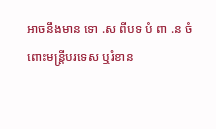អាចនឹងមាន ទោ .ស ពីបទ បំ ពា .ន ចំពោះមន្រ្តីបរទេស ឬរំខាន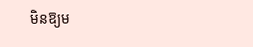មិនឱ្យម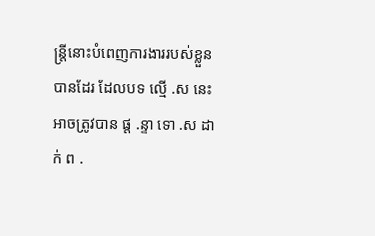ន្រ្តីនោះបំពេញការងាររបស់ខ្លួនបានដែរ ដែលបទ ល្មើ .ស នេះអាចត្រូវបាន ផ្ត .ន្ទា ទោ .ស ដាក់ ព .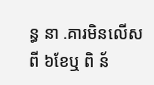ន្ធ នា .គារមិនលើសពី ៦ខែឬ ពិ ន័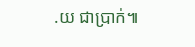.យ ជាប្រាក់៕